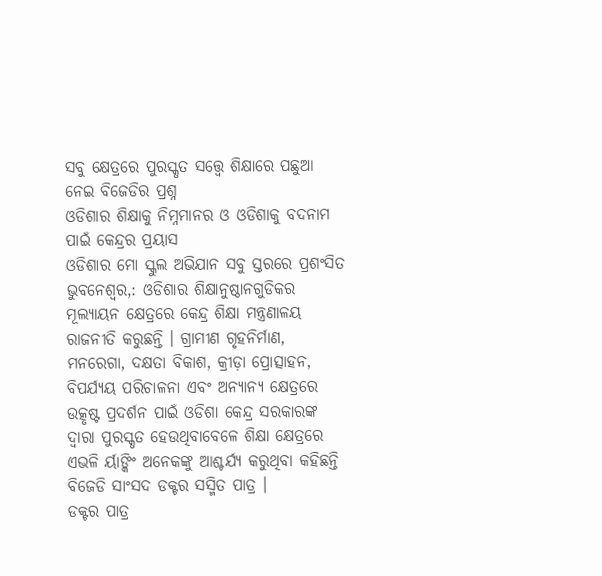ସବୁ କ୍ଷେତ୍ରରେ ପୁରସ୍କୃତ ସତ୍ତ୍ୱେ ଶିକ୍ଷାରେ ପଛୁଆ ନେଇ ବିଜେଡିର ପ୍ରଶ୍ନ
ଓଡିଶାର ଶିକ୍ଷାକୁ ନିମ୍ନମାନର ଓ ଓଡିଶାକୁ ବଦନାମ ପାଇଁ କେନ୍ଦ୍ରର ପ୍ରୟାସ
ଓଡିଶାର ମୋ ସ୍କୁଲ ଅଭିଯାନ ସବୁ ସ୍ତରରେ ପ୍ରଶଂସିତ
ଭୁବନେଶ୍ୱର,: ଓଡିଶାର ଶିକ୍ଷାନୁଷ୍ଠାନଗୁଡିକର ମୂଲ୍ୟାୟନ କ୍ଷେତ୍ରରେ କେନ୍ଦ୍ର ଶିକ୍ଷା ମନ୍ତ୍ରଣାଳୟ ରାଜନୀତି କରୁଛନ୍ତି । ଗ୍ରାମୀଣ ଗୃହନିର୍ମାଣ, ମନରେଗା, ଦକ୍ଷତା ବିକାଶ, କ୍ରୀଡ଼ା ପ୍ରୋତ୍ସାହନ, ବିପର୍ଯ୍ୟୟ ପରିଚାଳନା ଏବଂ ଅନ୍ୟାନ୍ୟ କ୍ଷେତ୍ରରେ ଉତ୍କୃଷ୍ଟ ପ୍ରଦର୍ଶନ ପାଇଁ ଓଡିଶା କେନ୍ଦ୍ର ସରକାରଙ୍କ ଦ୍ୱାରା ପୁରସ୍କୃତ ହେଉଥିବାବେଳେ ଶିକ୍ଷା କ୍ଷେତ୍ରରେ ଏଭଳି ର୍ୟାଙ୍କିଂ ଅନେକଙ୍କୁ ଆଶ୍ଚର୍ଯ୍ୟ କରୁଥିବା କହିଛନ୍ତି ବିଜେଡି ସାଂସଦ ଡକ୍ଟର ସସ୍ମିତ ପାତ୍ର ।
ଡକ୍ଟର ପାତ୍ର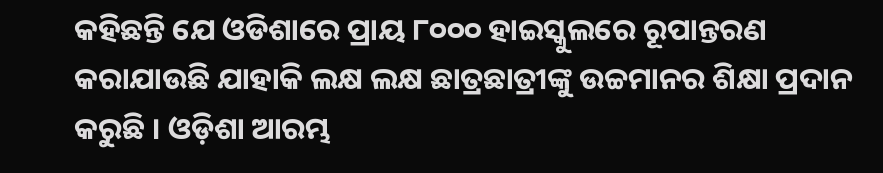କହିଛନ୍ତି ଯେ ଓଡିଶାରେ ପ୍ରାୟ ୮୦୦୦ ହାଇସ୍କୁଲରେ ରୂପାନ୍ତରଣ କରାଯାଉଛି ଯାହାକି ଲକ୍ଷ ଲକ୍ଷ ଛାତ୍ରଛାତ୍ରୀଙ୍କୁ ଉଚ୍ଚମାନର ଶିକ୍ଷା ପ୍ରଦାନ କରୁଛି । ଓଡ଼ିଶା ଆରମ୍ଭ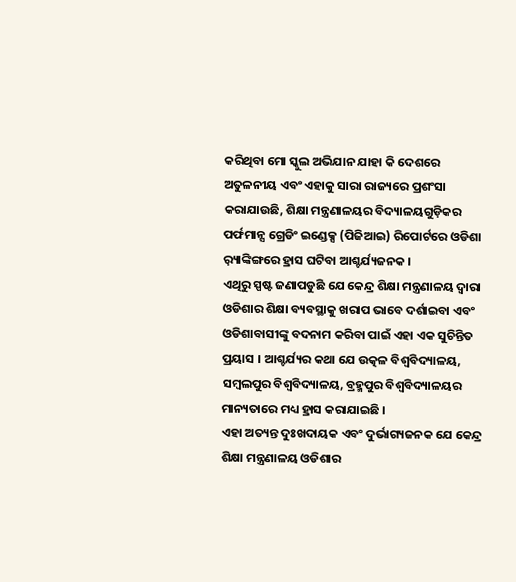କରିଥିବା ମୋ ସ୍କୁଲ ଅଭିଯାନ ଯାହା କି ଦେଶରେ ଅତୁଳନୀୟ ଏବଂ ଏହାକୁ ସାରା ରାଜ୍ୟରେ ପ୍ରଶଂସା କରାଯାଉଛି, ଶିକ୍ଷା ମନ୍ତ୍ରଣାଳୟର ବିଦ୍ୟାଳୟଗୁଡ଼ିକର ପର୍ଫମାନ୍ସ ଗ୍ରେଡିଂ ଇଣ୍ଡେକ୍ସ (ପିଜିଆଇ) ରିପୋର୍ଟରେ ଓଡିଶା ର଼୍ୟାଙ୍କିଙ୍ଗରେ ହ୍ରାସ ଘଟିବା ଆଶ୍ଚର୍ଯ୍ୟଜନକ ।
ଏଥିରୁ ସ୍ପଷ୍ଟ ଜଣାପଡୁଛି ଯେ କେନ୍ଦ୍ର ଶିକ୍ଷା ମନ୍ତ୍ରଣାଳୟ ଦ୍ୱାରା ଓଡିଶାର ଶିକ୍ଷା ବ୍ୟବସ୍ଥାକୁ ଖରାପ ଭାବେ ଦର୍ଶାଇବା ଏବଂ ଓଡିଶାବାସୀଙ୍କୁ ବଦନାମ କରିବା ପାଇଁ ଏହା ଏକ ସୁଚିନ୍ତିତ ପ୍ରୟାସ । ଆଶ୍ଚର୍ଯ୍ୟର କଥା ଯେ ଉତ୍କଳ ବିଶ୍ୱବିଦ୍ୟାଳୟ, ସମ୍ବଲପୁର ବିଶ୍ୱବିଦ୍ୟାଳୟ, ବ୍ରହ୍ମପୁର ବିଶ୍ୱବିଦ୍ୟାଳୟର ମାନ୍ୟତାରେ ମଧ୍ୟ ହ୍ରାସ କରାଯାଇଛି ।
ଏହା ଅତ୍ୟନ୍ତ ଦୁଃଖଦାୟକ ଏବଂ ଦୁର୍ଭାଗ୍ୟଜନକ ଯେ କେନ୍ଦ୍ର ଶିକ୍ଷା ମନ୍ତ୍ରଣାଳୟ ଓଡିଶାର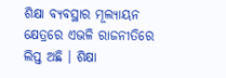ଶିକ୍ଷା ବ୍ୟବସ୍ଥାର ମୂଲ୍ୟାୟନ କ୍ଷେତ୍ରରେ ଏଭଳି ରାଜନୀତିରେ ଲିପ୍ତ ଅଛି । ଶିକ୍ଷା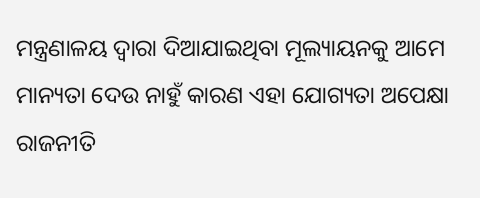ମନ୍ତ୍ରଣାଳୟ ଦ୍ୱାରା ଦିଆଯାଇଥିବା ମୂଲ୍ୟାୟନକୁ ଆମେ ମାନ୍ୟତା ଦେଉ ନାହୁଁ କାରଣ ଏହା ଯୋଗ୍ୟତା ଅପେକ୍ଷା ରାଜନୀତି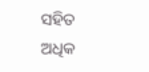ସହିତ ଅଧିକ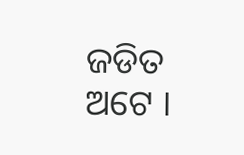ଜଡିତ ଅଟେ ।